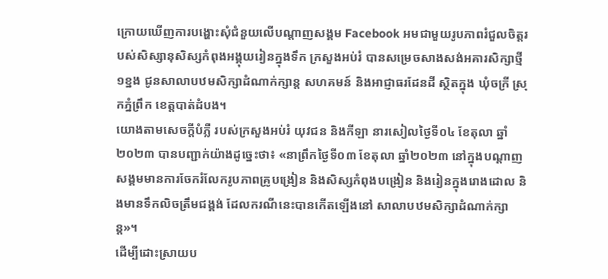ក្រោយឃើញការបង្ហោះសុំជំនួយលើបណ្តាញសង្គម Facebook អមជាមួយរូបភាពរំជួលចិត្តរបស់សិស្សានុសិស្សកំពុងអង្គុយរៀនក្នុងទឹក ក្រសួងអប់រំ បានសម្រេចសាងសង់អគារសិក្សាថ្មី ១ខ្នង ជូនសាលាបឋមសិក្សាដំណាក់ក្សាន្ត សហគមន៍ និងអាជ្ញាធរដែនដី ស្ថិតក្នុង ឃុំចក្រី ស្រុកភ្នំព្រឹក ខេត្តបាត់ដំបង។
យោងតាមសេចក្ដីបំភ្លឺ របស់ក្រសួងអប់រំ យុវជន និងកីឡា នារសៀលថ្ងៃទី០៤ ខែតុលា ឆ្នាំ២០២៣ បានបញ្ជាក់យ៉ាងដូច្នេះថា៖ «នាព្រឹកថ្ងៃទី០៣ ខែតុលា ឆ្នាំ២០២៣ នៅក្នុងបណ្តាញសង្គមមានការចែករំលែករូបភាពគ្រូបង្រៀន និងសិស្សកំពុងបង្រៀន និងរៀនក្នុងរោងដោល និងមានទឹកលិចត្រឹមជង្គង់ ដែលករណីនេះបានកើតឡើងនៅ សាលាបឋមសិក្សាដំណាក់ក្សាន្ត»។
ដើម្បីដោះស្រាយប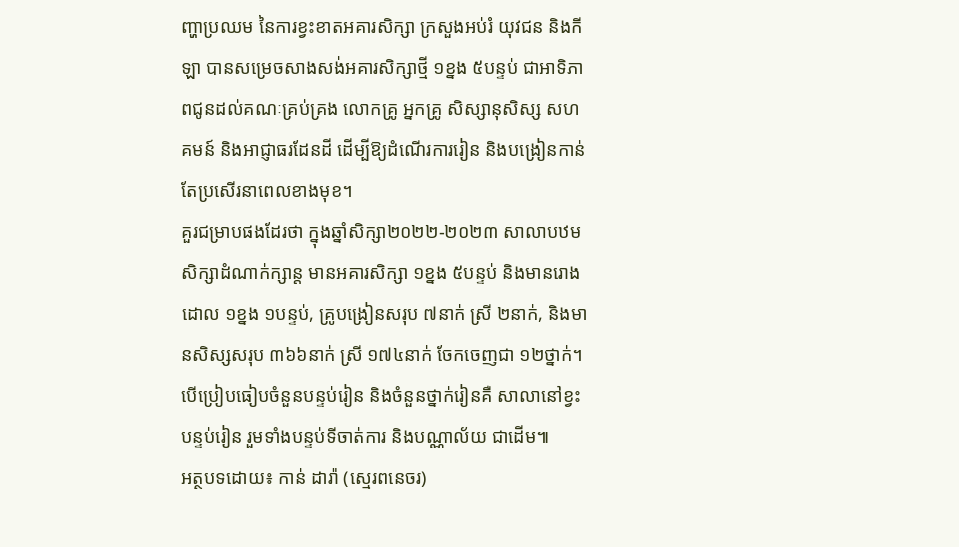ញ្ហាប្រឈម នៃការខ្វះខាតអគារសិក្សា ក្រសួងអប់រំ យុវជន និងកីឡា បានសម្រេចសាងសង់អគារសិក្សាថ្មី ១ខ្នង ៥បន្ទប់ ជាអាទិភាពជូនដល់គណៈគ្រប់គ្រង លោកគ្រូ អ្នកគ្រូ សិស្សានុសិស្ស សហគមន៍ និងអាជ្ញាធរដែនដី ដើម្បីឱ្យដំណើរការរៀន និងបង្រៀនកាន់តែប្រសើរនាពេលខាងមុខ។
គួរជម្រាបផងដែរថា ក្នុងឆ្នាំសិក្សា២០២២-២០២៣ សាលាបឋមសិក្សាដំណាក់ក្សាន្ត មានអគារសិក្សា ១ខ្នង ៥បន្ទប់ និងមានរោងដោល ១ខ្នង ១បន្ទប់, គ្រូបង្រៀនសរុប ៧នាក់ ស្រី ២នាក់, និងមានសិស្សសរុប ៣៦៦នាក់ ស្រី ១៧៤នាក់ ចែកចេញជា ១២ថ្នាក់។ បើប្រៀបធៀបចំនួនបន្ទប់រៀន និងចំនួនថ្នាក់រៀនគឺ សាលានៅខ្វះ បន្ទប់រៀន រួមទាំងបន្ទប់ទីចាត់ការ និងបណ្ណាល័យ ជាដើម៕
អត្ថបទដោយ៖ កាន់ ដារ៉ា (ស្មេរពនេចរ)